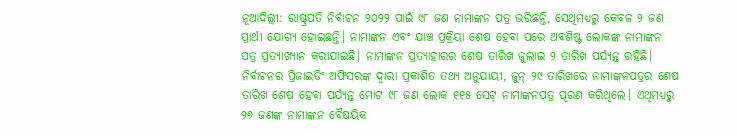ନୂଆଦିଲ୍ଲୀ: ରାଷ୍ଟ୍ରପତି ନିର୍ବାଚନ ୨୦୨୨ ପାଇଁ ୯୮ ଜଣ ନାମାଙ୍କନ ପତ୍ର ଭରିଛନ୍ତି, ସେଥିମଧ୍ୟରୁ କେବଳ ୨ ଜଣ ପ୍ରାର୍ଥୀ ଯୋଗ୍ୟ ହୋଇଛନ୍ତି। ନାମାଙ୍କନ ଏବଂ ଯାଞ୍ଚ ପ୍ରକ୍ରିୟା ଶେଷ ହେବା ପରେ ଅବଶିଷ୍ଟ ଲୋକଙ୍କ ନାମାଙ୍କନ ପତ୍ର ପ୍ରତ୍ୟାଖ୍ୟାନ କରାଯାଇଛି। ନାମାଙ୍କନ ପ୍ରତ୍ୟାହାରର ଶେଷ ତାରିଖ ଜୁଲାଇ ୨ ତାରିଖ ପର୍ଯ୍ୟନ୍ତ ରହିଛି। ନିର୍ବାଚନର ପ୍ରିଜାଇଡିଂ ଅଫିସରଙ୍କ ଦ୍ଵାରା ପ୍ରକାଶିତ ତଥ୍ୟ ଅନୁଯାୟୀ, ଜୁନ୍ ୨୯ ତାରିଖରେ ନାମାଙ୍କନପତ୍ରର ଶେଷ ତାରିଖ ଶେଷ ହେବା ପର୍ଯ୍ୟନ୍ତ ମୋଟ ୯୮ ଜଣ ଲୋକ ୧୧୫ ସେଟ୍ ନାମାଙ୍କନପତ୍ର ପୂରଣ କରିଥିଲେ। ଏଥିମଧ୍ୟରୁ ୨୬ ଜଣଙ୍କ ନାମାଙ୍କନ ବୈଷୟିକ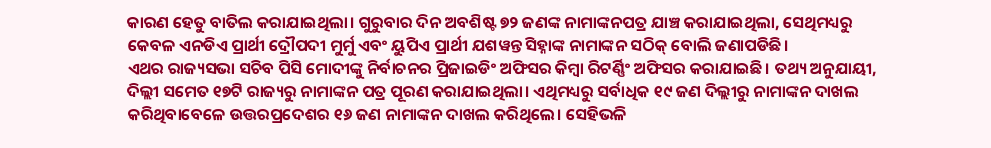କାରଣ ହେତୁ ବାତିଲ କରାଯାଇଥିଲା। ଗୁରୁବାର ଦିନ ଅବଶିଷ୍ଟ ୭୨ ଜଣଙ୍କ ନାମାଙ୍କନପତ୍ର ଯାଞ୍ଚ କରାଯାଇଥିଲା, ସେଥିମଧ୍ୟରୁ କେବଳ ଏନଡିଏ ପ୍ରାର୍ଥୀ ଦ୍ରୌପଦୀ ମୁର୍ମୁ ଏବଂ ୟୁପିଏ ପ୍ରାର୍ଥୀ ଯଶୱନ୍ତ ସିହ୍ନାଙ୍କ ନାମାଙ୍କନ ସଠିକ୍ ବୋଲି ଜଣାପଡିଛି।
ଏଥର ରାଜ୍ୟସଭା ସଚିବ ପିସି ମୋଦୀଙ୍କୁ ନିର୍ବାଚନର ପ୍ରିଜାଇଡିଂ ଅଫିସର କିମ୍ବା ରିଟର୍ଣ୍ଣିଂ ଅଫିସର କରାଯାଇଛି। ତଥ୍ୟ ଅନୁଯାୟୀ, ଦିଲ୍ଲୀ ସମେତ ୧୭ଟି ରାଜ୍ୟରୁ ନାମାଙ୍କନ ପତ୍ର ପୂରଣ କରାଯାଇଥିଲା। ଏଥିମଧ୍ୟରୁ ସର୍ବାଧିକ ୧୯ ଜଣ ଦିଲ୍ଲୀରୁ ନାମାଙ୍କନ ଦାଖଲ କରିଥିବାବେଳେ ଉତ୍ତରପ୍ରଦେଶର ୧୬ ଜଣ ନାମାଙ୍କନ ଦାଖଲ କରିଥିଲେ। ସେହିଭଳି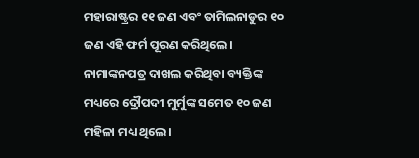ମହାରାଷ୍ଟ୍ରର ୧୧ ଜଣ ଏବଂ ତାମିଲନାଡୁର ୧୦ ଜଣ ଏହି ଫର୍ମ ପୂରଣ କରିଥିଲେ। ନାମାଙ୍କନପତ୍ର ଦାଖଲ କରିଥିବା ବ୍ୟକ୍ତିଙ୍କ ମଧ୍ୟରେ ଦ୍ରୌପଦୀ ମୁର୍ମୁଙ୍କ ସମେତ ୧୦ ଜଣ ମହିଳା ମଧ୍ୟ ଥିଲେ।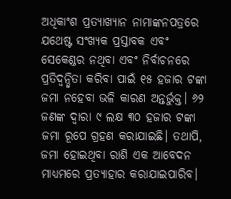ଅଧିକାଂଶ ପ୍ରତ୍ୟାଖ୍ୟାନ ନାମାଙ୍କନପତ୍ରରେ ଯଥେଷ୍ଟ ସଂଖ୍ୟକ ପ୍ରସ୍ତାବକ ଏବଂ ସେକେଣ୍ଡର ନଥିବା ଏବଂ ନିର୍ବାଚନରେ ପ୍ରତିଦ୍ୱନ୍ଦ୍ୱିତା କରିବା ପାଇଁ ୧୫ ହଜାର ଟଙ୍କା ଜମା ନହେବା ଭଳି କାରଣ ଅନ୍ତର୍ଭୁକ୍ତ। ୬୨ ଜଣଙ୍କ ଦ୍ୱାରା ୯ ଲକ୍ଷ ୩୦ ହଜାର ଟଙ୍କା ଜମା ରୂପେ ଗ୍ରହଣ କରାଯାଇଛି। ତଥାପି, ଜମା ହୋଇଥିବା ରାଶି ଏକ ଆବେଦନ ମାଧ୍ୟମରେ ପ୍ରତ୍ୟାହାର କରାଯାଇପାରିବ।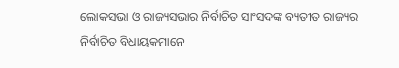ଲୋକସଭା ଓ ରାଜ୍ୟସଭାର ନିର୍ବାଚିତ ସାଂସଦଙ୍କ ବ୍ୟତୀତ ରାଜ୍ୟର ନିର୍ବାଚିତ ବିଧାୟକମାନେ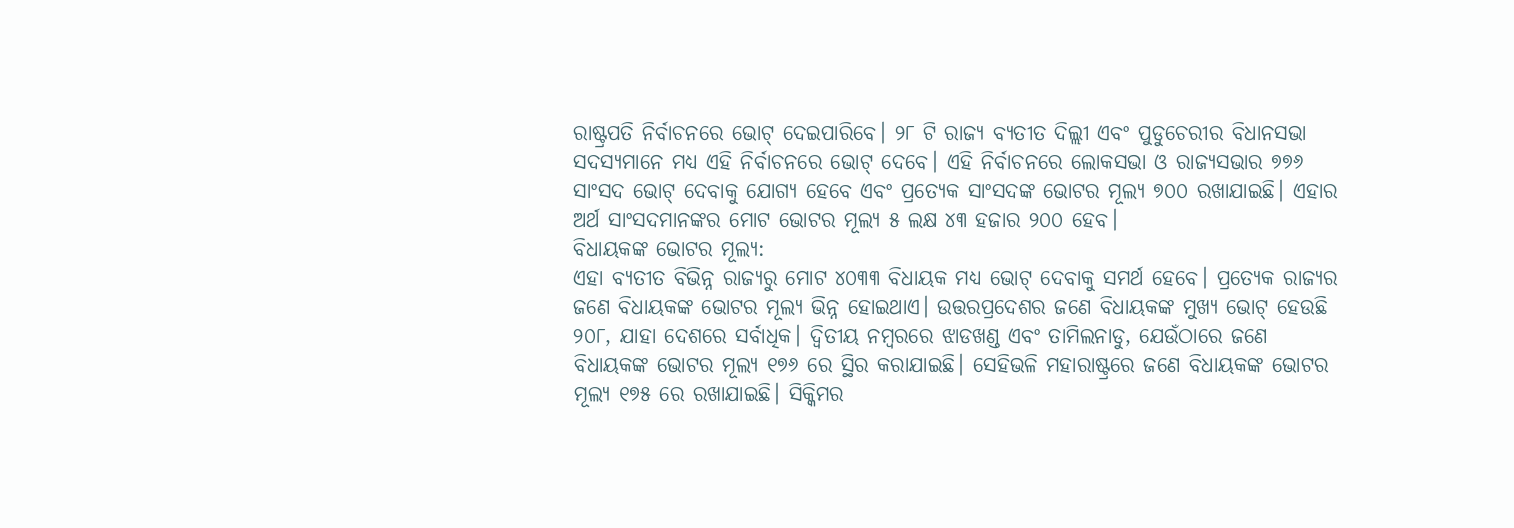ରାଷ୍ଟ୍ରପତି ନିର୍ବାଚନରେ ଭୋଟ୍ ଦେଇପାରିବେ। ୨୮ ଟି ରାଜ୍ୟ ବ୍ୟତୀତ ଦିଲ୍ଲୀ ଏବଂ ପୁଡୁଚେରୀର ବିଧାନସଭା ସଦସ୍ୟମାନେ ମଧ୍ୟ ଏହି ନିର୍ବାଚନରେ ଭୋଟ୍ ଦେବେ। ଏହି ନିର୍ବାଚନରେ ଲୋକସଭା ଓ ରାଜ୍ୟସଭାର ୭୭୬ ସାଂସଦ ଭୋଟ୍ ଦେବାକୁ ଯୋଗ୍ୟ ହେବେ ଏବଂ ପ୍ରତ୍ୟେକ ସାଂସଦଙ୍କ ଭୋଟର ମୂଲ୍ୟ ୭୦୦ ରଖାଯାଇଛି। ଏହାର ଅର୍ଥ ସାଂସଦମାନଙ୍କର ମୋଟ ଭୋଟର ମୂଲ୍ୟ ୫ ଲକ୍ଷ ୪୩ ହଜାର ୨୦୦ ହେବ।
ବିଧାୟକଙ୍କ ଭୋଟର ମୂଲ୍ୟ:
ଏହା ବ୍ୟତୀତ ବିଭିନ୍ନ ରାଜ୍ୟରୁ ମୋଟ ୪୦୩୩ ବିଧାୟକ ମଧ୍ୟ ଭୋଟ୍ ଦେବାକୁ ସମର୍ଥ ହେବେ। ପ୍ରତ୍ୟେକ ରାଜ୍ୟର ଜଣେ ବିଧାୟକଙ୍କ ଭୋଟର ମୂଲ୍ୟ ଭିନ୍ନ ହୋଇଥାଏ। ଉତ୍ତରପ୍ରଦେଶର ଜଣେ ବିଧାୟକଙ୍କ ମୁଖ୍ୟ ଭୋଟ୍ ହେଉଛି ୨୦୮, ଯାହା ଦେଶରେ ସର୍ବାଧିକ। ଦ୍ୱିତୀୟ ନମ୍ବରରେ ଝାଡଖଣ୍ଡ ଏବଂ ତାମିଲନାଡୁ, ଯେଉଁଠାରେ ଜଣେ ବିଧାୟକଙ୍କ ଭୋଟର ମୂଲ୍ୟ ୧୭୬ ରେ ସ୍ଥିର କରାଯାଇଛି। ସେହିଭଳି ମହାରାଷ୍ଟ୍ରରେ ଜଣେ ବିଧାୟକଙ୍କ ଭୋଟର ମୂଲ୍ୟ ୧୭୫ ରେ ରଖାଯାଇଛି। ସିକ୍କିମର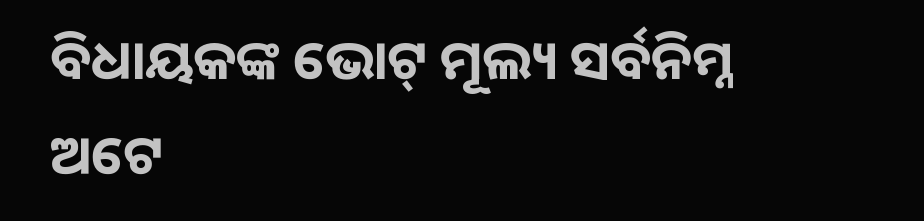ବିଧାୟକଙ୍କ ଭୋଟ୍ ମୂଲ୍ୟ ସର୍ବନିମ୍ନ ଅଟେ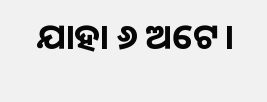ଯାହା ୬ ଅଟେ।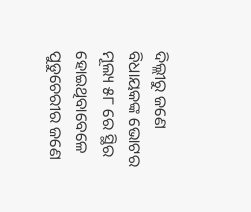ଦିଲ୍ଲୀରୁ ଜଣେ ବିଧାୟକଙ୍କ ଭୋଟର ମୂଲ୍ୟ ୫୮ ରେ ସ୍ଥିର ହୋଇଥିବାବେଳେ ପୁଡୁଚେରୀର ଜଣେ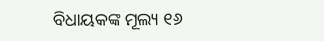ବିଧାୟକଙ୍କ ମୂଲ୍ୟ ୧୬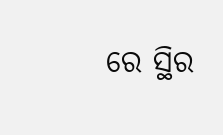ରେ ସ୍ଥିର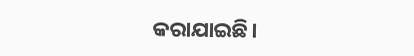କରାଯାଇଛି।